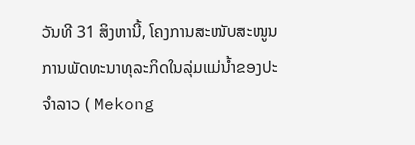ວັນທີ 31 ສິງຫານີ້, ໂຄງການສະໜັບສະໜູນການພັດທະນາທຸລະກິດໃນລຸ່ມແມ່ນ້ຳຂອງປະຈຳລາວ ( Mekong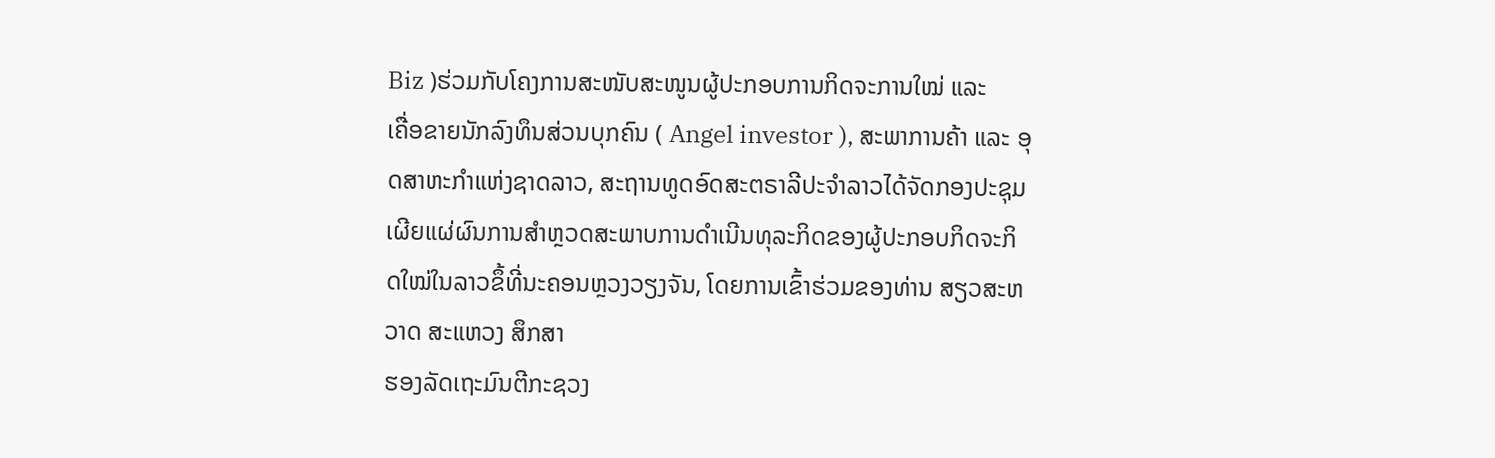Biz )ຮ່ວມກັບໂຄງການສະໜັບສະໜູນຜູ້ປະກອບການກິດຈະການໃໝ່ ແລະ
ເຄື່ອຂາຍນັກລົງທຶນສ່ວນບຸກຄົນ ( Angel investor ), ສະພາການຄ້າ ແລະ ອຸດສາຫະກຳແຫ່ງຊາດລາວ, ສະຖານທູດອົດສະຕຣາລີປະຈຳລາວໄດ້ຈັດກອງປະຊຸມເຜີຍແຜ່ຜົນການສຳຫຼວດສະພາບການດຳເນີນທຸລະກິດຂອງຜູ້ປະກອບກິດຈະກິດໃໝ່ໃນລາວຂຶ້ທີ່ນະຄອນຫຼວງວຽງຈັນ, ໂດຍການເຂົ້າຮ່ວມຂອງທ່ານ ສຽວສະຫວາດ ສະແຫວງ ສຶກສາ
ຮອງລັດເຖະມົນຕີກະຊວງ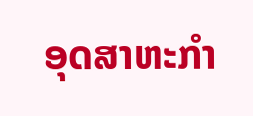ອຸດສາຫະກຳ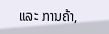ແລະ ການຄ້າ,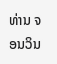ທ່ານ ຈອນວິນ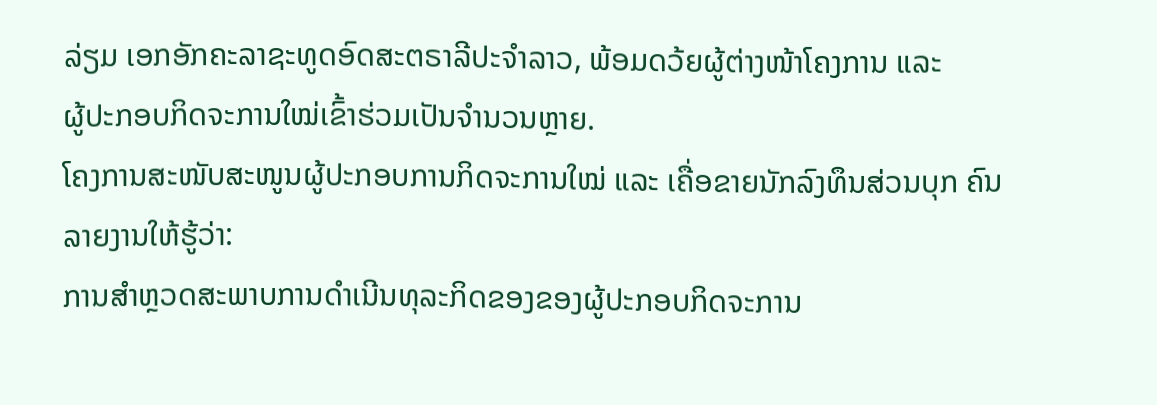ລ່ຽມ ເອກອັກຄະລາຊະທູດອົດສະຕຣາລີປະຈຳລາວ, ພ້ອມດວ້ຍຜູ້ຕ່າງໜ້າໂຄງການ ແລະ
ຜູ້ປະກອບກິດຈະການໃໝ່ເຂົ້າຮ່ວມເປັນຈຳນວນຫຼາຍ.
ໂຄງການສະໜັບສະໜູນຜູ້ປະກອບການກິດຈະການໃໝ່ ແລະ ເຄື່ອຂາຍນັກລົງທຶນສ່ວນບຸກ ຄົນລາຍງານໃຫ້ຮູ້ວ່າ:
ການສຳຫຼວດສະພາບການດຳເນີນທຸລະກິດຂອງຂອງຜູ້ປະກອບກິດຈະການ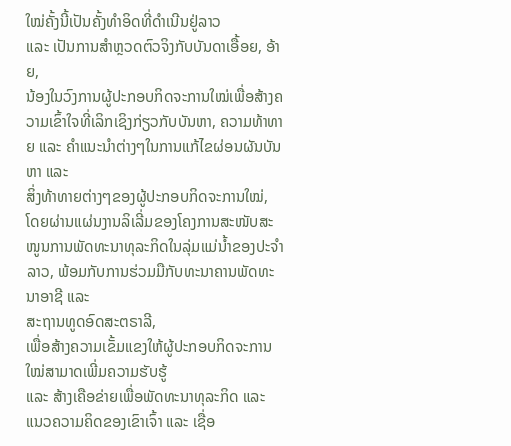ໃໝ່ຄັ້ງນີ້ເປັນຄັ້ງທຳອິດທີ່ດຳເນີນຢູ່ລາວ
ແລະ ເປັນການສຳຫຼວດຕົວຈິງກັບບັນດາເອື້ອຍ, ອ້າຍ,
ນ້ອງໃນວົງການຜູ້ປະກອບກິດຈະການໃໝ່ເພື່ອສ້າງຄວາມເຂົ້າໃຈທີ່ເລິກເຊິງກ່ຽວກັບບັນຫາ, ຄວາມທ້າທາຍ ແລະ ຄຳແນະນຳຕ່າງໆໃນການແກ້ໄຂຜ່ອນຜັນບັນຫາ ແລະ
ສິ່ງທ້າທາຍຕ່າງໆຂອງຜູ້ປະກອບກິດຈະການໃໝ່, ໂດຍຜ່ານແຜ່ນງານລິເລີ່ມຂອງໂຄງການສະໜັບສະໜູນການພັດທະນາທຸລະກິດໃນລຸ່ມແມ່ນ້ຳຂອງປະຈຳລາວ, ພ້ອມກັບການຮ່ວມມືກັບທະນາຄານພັດທະນາອາຊີ ແລະ
ສະຖານທູດອົດສະຕຣາລີ,
ເພື່ອສ້າງຄວາມເຂັ້ມແຂງໃຫ້ຜູ້ປະກອບກິດຈະການໃໝ່ສາມາດເພີ່ມຄວາມຮັບຮູ້
ແລະ ສ້າງເຄືອຂ່າຍເພື່ອພັດທະນາທຸລະກິດ ແລະ ແນວຄວາມຄິດຂອງເຂົາເຈົ້າ ແລະ ເຊື່ອ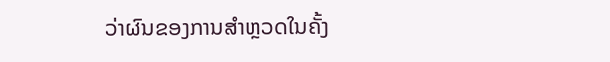ວ່າຜົນຂອງການສຳຫຼວດໃນຄັ້ງ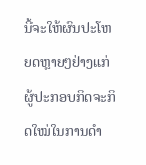ນີ້ຈະໃຫ້ຜົນປະໂຫຍດຫຼາຍໆຢ່າງແກ່ຜູ້ປະກອບກິດຈະກິດໃໝ່ໃນການດຳ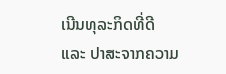ເນີນທຸລະກິດທີ່ດີ
ແລະ ປາສະຈາກຄວາມ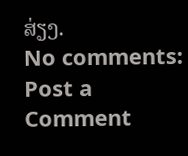ສ່ຽງ.
No comments:
Post a Comment